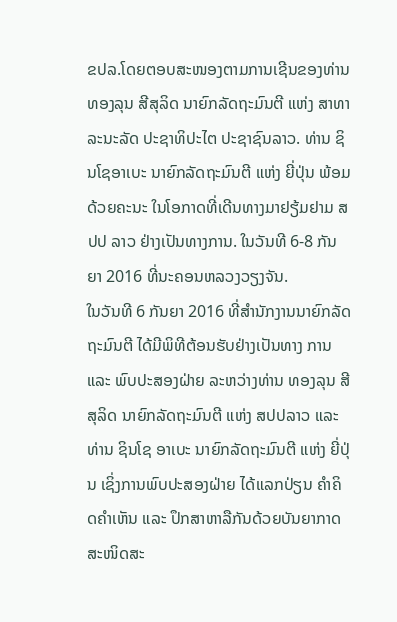ຂປລ.ໂດຍຕອບສະໜອງຕາມການເຊີນຂອງທ່ານ ທອງລຸນ ສີສຸລິດ ນາຍົກລັດຖະມົນຕີ ແຫ່ງ ສາທາລະນະລັດ ປະຊາທິປະໄຕ ປະຊາຊົນລາວ. ທ່ານ ຊິນໂຊອາເບະ ນາຍົກລັດຖະມົນຕີ ແຫ່ງ ຍີ່ປຸ່ນ ພ້ອມດ້ວຍຄະນະ ໃນໂອກາດທີ່ເດີນທາງມາຢຽ້ມຢາມ ສປປ ລາວ ຢ່າງເປັນທາງການ. ໃນວັນທີ 6-8 ກັນຍາ 2016 ທີ່ນະຄອນຫລວງວຽງຈັນ.
ໃນວັນທີ 6 ກັນຍາ 2016 ທີ່ສໍານັກງານນາຍົກລັດຖະມົນຕີ ໄດ້ມີພິທີຕ້ອນຮັບຢ່າງເປັນທາງ ການ ແລະ ພົບປະສອງຝ່າຍ ລະຫວ່າງທ່ານ ທອງລຸນ ສີສຸລິດ ນາຍົກລັດຖະມົນຕີ ແຫ່ງ ສປປລາວ ແລະ ທ່ານ ຊິນໂຊ ອາເບະ ນາຍົກລັດຖະມົນຕີ ແຫ່ງ ຍີ່ປຸ່ນ ເຊິ່ງການພົບປະສອງຝ່າຍ ໄດ້ແລກປ່ຽນ ຄໍາຄິດຄຳເຫັນ ແລະ ປຶກສາຫາລືກັນດ້ວຍບັນຍາກາດສະໜິດສະ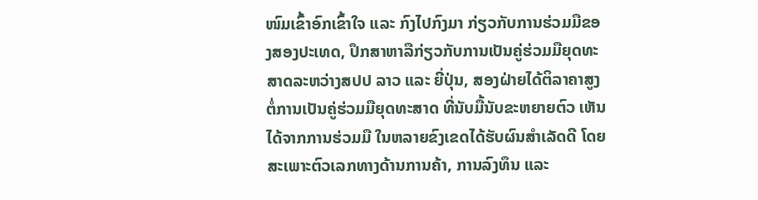ໜົມເຂົ້າອົກເຂົ້າໃຈ ແລະ ກົງໄປກົງມາ ກ່ຽວກັບການຮ່ວມມືຂອງສອງປະເທດ, ປຶກສາຫາລືກ່ຽວກັບການເປັນຄູ່ຮ່ວມມືຍຸດທະສາດລະຫວ່າງສປປ ລາວ ແລະ ຍີ່ປຸ່ນ, ສອງຝ່າຍໄດ້ຕິລາຄາສູງ ຕໍ່ການເປັນຄູ່ຮ່ວມມືຍຸດທະສາດ ທີ່ນັບມື້ນັບຂະຫຍາຍຕົວ ເຫັນໄດ້ຈາກການຮ່ວມມື ໃນຫລາຍຂົງເຂດໄດ້ຮັບຜົນສໍາເລັດດີ ໂດຍສະເພາະຕົວເລກທາງດ້ານການຄ້າ, ການລົງທຶນ ແລະ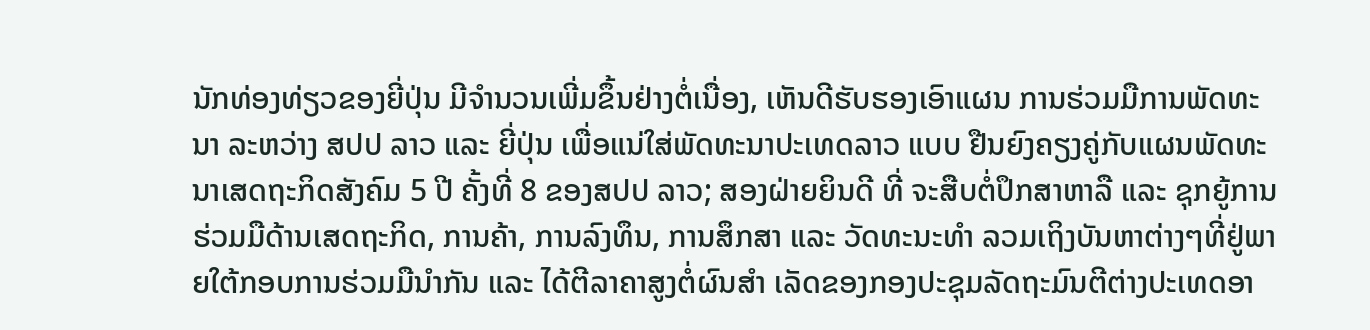ນັກທ່ອງທ່ຽວຂອງຍີ່ປຸ່ນ ມີຈໍານວນເພີ່ມຂຶ້ນຢ່າງຕໍ່ເນື່ອງ, ເຫັນດີຮັບຮອງເອົາແຜນ ການຮ່ວມມືການພັດທະນາ ລະຫວ່າງ ສປປ ລາວ ແລະ ຍີ່ປຸ່ນ ເພື່ອແນ່ໃສ່ພັດທະນາປະເທດລາວ ແບບ ຢືນຍົງຄຽງຄູ່ກັບແຜນພັດທະນາເສດຖະກິດສັງຄົມ 5 ປີ ຄັ້ງທີ່ 8 ຂອງສປປ ລາວ; ສອງຝ່າຍຍິນດີ ທີ່ ຈະສືບຕໍ່ປຶກສາຫາລື ແລະ ຊຸກຍູ້ການຮ່ວມມືດ້ານເສດຖະກິດ, ການຄ້າ, ການລົງທຶນ, ການສຶກສາ ແລະ ວັດທະນະທໍາ ລວມເຖິງບັນຫາຕ່າງໆທີ່ຢູ່ພາຍໃຕ້ກອບການຮ່ວມມືນໍາກັນ ແລະ ໄດ້ຕີລາຄາສູງຕໍ່ຜົນສໍາ ເລັດຂອງກອງປະຊຸມລັດຖະມົນຕີຕ່າງປະເທດອາ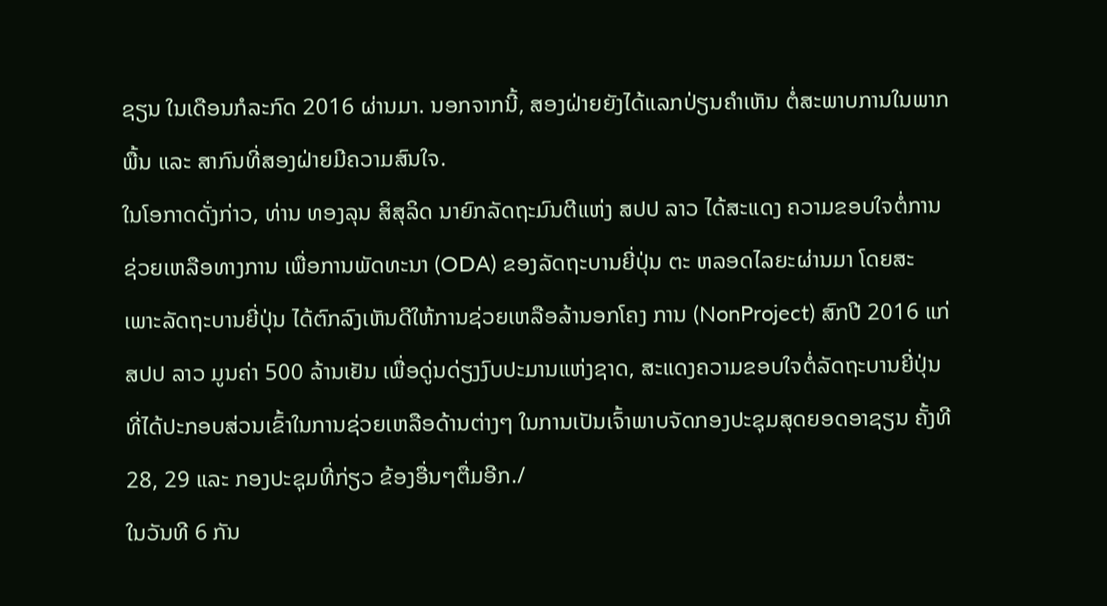ຊຽນ ໃນເດືອນກໍລະກົດ 2016 ຜ່ານມາ. ນອກຈາກນີ້, ສອງຝ່າຍຍັງໄດ້ແລກປ່ຽນຄໍາເຫັນ ຕໍ່ສະພາບການໃນພາກພື້ນ ແລະ ສາກົນທີ່ສອງຝ່າຍມີຄວາມສົນໃຈ.
ໃນໂອກາດດັ່ງກ່າວ, ທ່ານ ທອງລຸນ ສິສຸລິດ ນາຍົກລັດຖະມົນຕີແຫ່ງ ສປປ ລາວ ໄດ້ສະແດງ ຄວາມຂອບໃຈຕໍ່ການຊ່ວຍເຫລືອທາງການ ເພື່ອການພັດທະນາ (ODA) ຂອງລັດຖະບານຍີ່ປຸ່ນ ຕະ ຫລອດໄລຍະຜ່ານມາ ໂດຍສະເພາະລັດຖະບານຍີ່ປຸ່ນ ໄດ້ຕົກລົງເຫັນດີໃຫ້ການຊ່ວຍເຫລືອລ້ານອກໂຄງ ການ (NonProject) ສົກປີ 2016 ແກ່ສປປ ລາວ ມູນຄ່າ 500 ລ້ານເຢັນ ເພື່ອດູ່ນດ່ຽງງົບປະມານແຫ່ງຊາດ, ສະແດງຄວາມຂອບໃຈຕໍ່ລັດຖະບານຍີ່ປຸ່ນ ທີ່ໄດ້ປະກອບສ່ວນເຂົ້າໃນການຊ່ວຍເຫລືອດ້ານຕ່າງໆ ໃນການເປັນເຈົ້າພາບຈັດກອງປະຊຸມສຸດຍອດອາຊຽນ ຄັ້ງທີ 28, 29 ແລະ ກອງປະຊຸມທີ່ກ່ຽວ ຂ້ອງອື່ນໆຕື່ມອີກ./
ໃນວັນທີ 6 ກັນ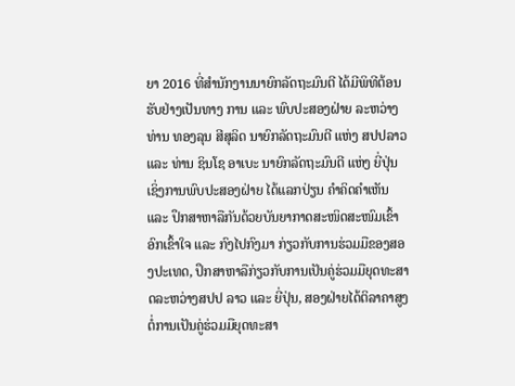ຍາ 2016 ທີ່ສໍານັກງານນາຍົກລັດຖະມົນຕີ ໄດ້ມີພິທີຕ້ອນຮັບຢ່າງເປັນທາງ ການ ແລະ ພົບປະສອງຝ່າຍ ລະຫວ່າງທ່ານ ທອງລຸນ ສີສຸລິດ ນາຍົກລັດຖະມົນຕີ ແຫ່ງ ສປປລາວ ແລະ ທ່ານ ຊິນໂຊ ອາເບະ ນາຍົກລັດຖະມົນຕີ ແຫ່ງ ຍີ່ປຸ່ນ ເຊິ່ງການພົບປະສອງຝ່າຍ ໄດ້ແລກປ່ຽນ ຄໍາຄິດຄຳເຫັນ ແລະ ປຶກສາຫາລືກັນດ້ວຍບັນຍາກາດສະໜິດສະໜົມເຂົ້າອົກເຂົ້າໃຈ ແລະ ກົງໄປກົງມາ ກ່ຽວກັບການຮ່ວມມືຂອງສອງປະເທດ, ປຶກສາຫາລືກ່ຽວກັບການເປັນຄູ່ຮ່ວມມືຍຸດທະສາດລະຫວ່າງສປປ ລາວ ແລະ ຍີ່ປຸ່ນ, ສອງຝ່າຍໄດ້ຕິລາຄາສູງ ຕໍ່ການເປັນຄູ່ຮ່ວມມືຍຸດທະສາ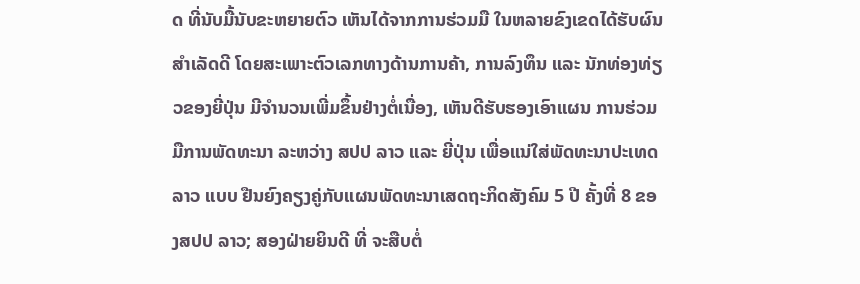ດ ທີ່ນັບມື້ນັບຂະຫຍາຍຕົວ ເຫັນໄດ້ຈາກການຮ່ວມມື ໃນຫລາຍຂົງເຂດໄດ້ຮັບຜົນສໍາເລັດດີ ໂດຍສະເພາະຕົວເລກທາງດ້ານການຄ້າ, ການລົງທຶນ ແລະ ນັກທ່ອງທ່ຽວຂອງຍີ່ປຸ່ນ ມີຈໍານວນເພີ່ມຂຶ້ນຢ່າງຕໍ່ເນື່ອງ, ເຫັນດີຮັບຮອງເອົາແຜນ ການຮ່ວມມືການພັດທະນາ ລະຫວ່າງ ສປປ ລາວ ແລະ ຍີ່ປຸ່ນ ເພື່ອແນ່ໃສ່ພັດທະນາປະເທດລາວ ແບບ ຢືນຍົງຄຽງຄູ່ກັບແຜນພັດທະນາເສດຖະກິດສັງຄົມ 5 ປີ ຄັ້ງທີ່ 8 ຂອງສປປ ລາວ; ສອງຝ່າຍຍິນດີ ທີ່ ຈະສືບຕໍ່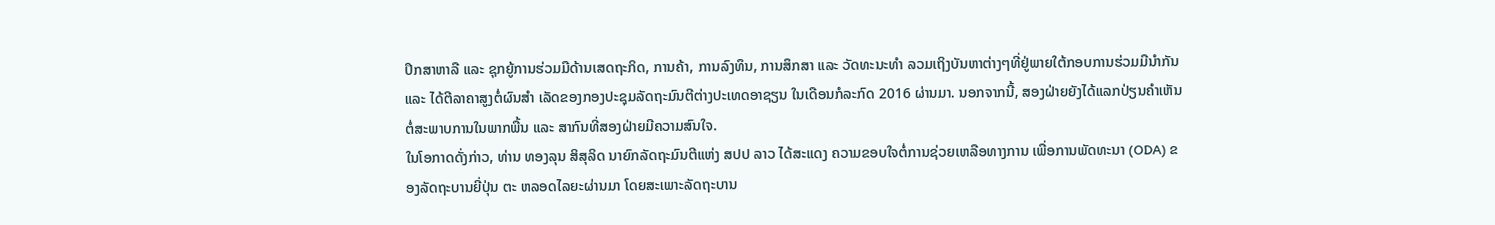ປຶກສາຫາລື ແລະ ຊຸກຍູ້ການຮ່ວມມືດ້ານເສດຖະກິດ, ການຄ້າ, ການລົງທຶນ, ການສຶກສາ ແລະ ວັດທະນະທໍາ ລວມເຖິງບັນຫາຕ່າງໆທີ່ຢູ່ພາຍໃຕ້ກອບການຮ່ວມມືນໍາກັນ ແລະ ໄດ້ຕີລາຄາສູງຕໍ່ຜົນສໍາ ເລັດຂອງກອງປະຊຸມລັດຖະມົນຕີຕ່າງປະເທດອາຊຽນ ໃນເດືອນກໍລະກົດ 2016 ຜ່ານມາ. ນອກຈາກນີ້, ສອງຝ່າຍຍັງໄດ້ແລກປ່ຽນຄໍາເຫັນ ຕໍ່ສະພາບການໃນພາກພື້ນ ແລະ ສາກົນທີ່ສອງຝ່າຍມີຄວາມສົນໃຈ.
ໃນໂອກາດດັ່ງກ່າວ, ທ່ານ ທອງລຸນ ສິສຸລິດ ນາຍົກລັດຖະມົນຕີແຫ່ງ ສປປ ລາວ ໄດ້ສະແດງ ຄວາມຂອບໃຈຕໍ່ການຊ່ວຍເຫລືອທາງການ ເພື່ອການພັດທະນາ (ODA) ຂອງລັດຖະບານຍີ່ປຸ່ນ ຕະ ຫລອດໄລຍະຜ່ານມາ ໂດຍສະເພາະລັດຖະບານ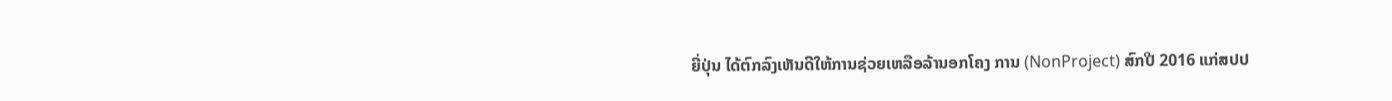ຍີ່ປຸ່ນ ໄດ້ຕົກລົງເຫັນດີໃຫ້ການຊ່ວຍເຫລືອລ້ານອກໂຄງ ການ (NonProject) ສົກປີ 2016 ແກ່ສປປ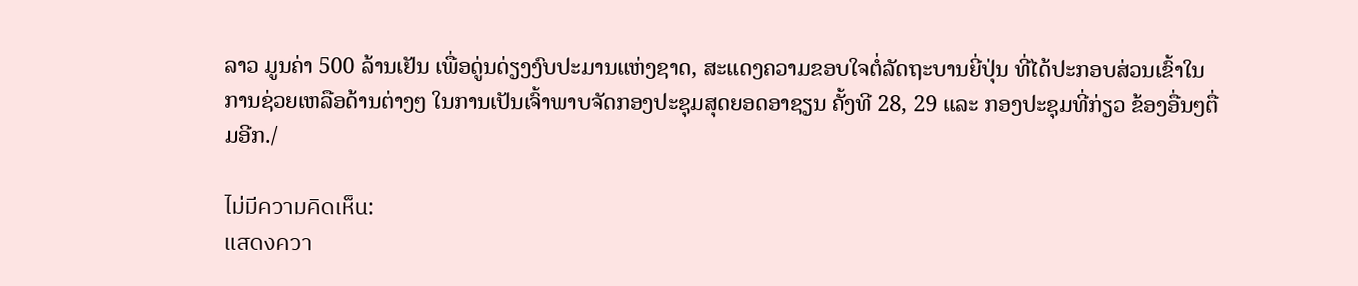ລາວ ມູນຄ່າ 500 ລ້ານເຢັນ ເພື່ອດູ່ນດ່ຽງງົບປະມານແຫ່ງຊາດ, ສະແດງຄວາມຂອບໃຈຕໍ່ລັດຖະບານຍີ່ປຸ່ນ ທີ່ໄດ້ປະກອບສ່ວນເຂົ້າໃນການຊ່ວຍເຫລືອດ້ານຕ່າງໆ ໃນການເປັນເຈົ້າພາບຈັດກອງປະຊຸມສຸດຍອດອາຊຽນ ຄັ້ງທີ 28, 29 ແລະ ກອງປະຊຸມທີ່ກ່ຽວ ຂ້ອງອື່ນໆຕື່ມອີກ./

ไม่มีความคิดเห็น:
แสดงควา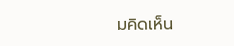มคิดเห็น